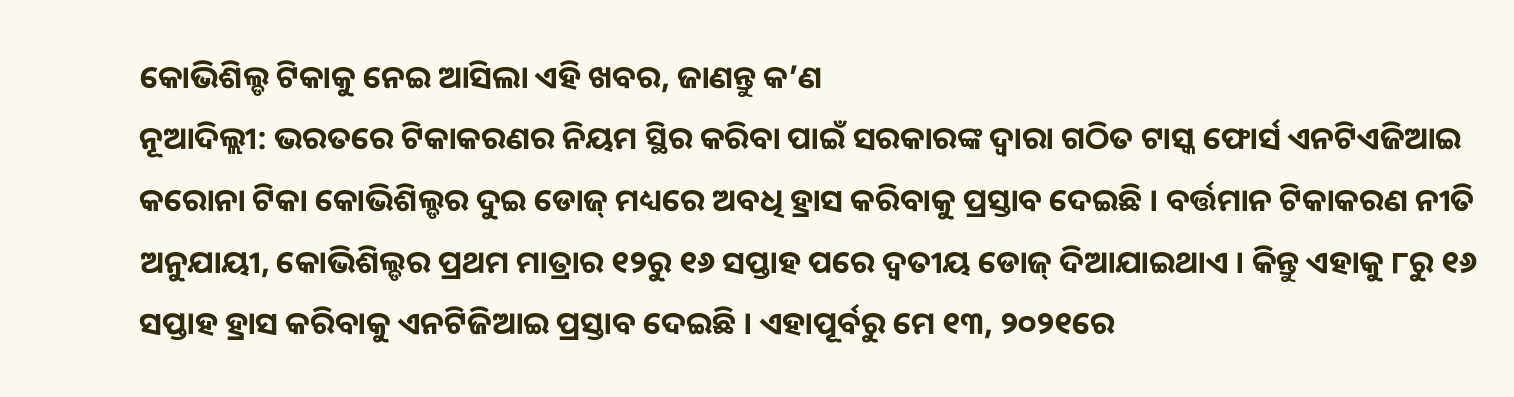କୋଭିଶିଲ୍ଡ ଟିକାକୁ ନେଇ ଆସିଲା ଏହି ଖବର, ଜାଣନ୍ତୁ କ’ଣ
ନୂଆଦିଲ୍ଲୀ: ଭରତରେ ଟିକାକରଣର ନିୟମ ସ୍ଥିର କରିବା ପାଇଁ ସରକାରଙ୍କ ଦ୍ୱାରା ଗଠିତ ଟାସ୍କ ଫୋର୍ସ ଏନଟିଏଜିଆଇ କରୋନା ଟିକା କୋଭିଶିଲ୍ଡର ଦୁଇ ଡୋଜ୍ ମଧ୍ୟରେ ଅବଧି ହ୍ରାସ କରିବାକୁ ପ୍ରସ୍ତାବ ଦେଇଛି । ବର୍ତ୍ତମାନ ଟିକାକରଣ ନୀତି ଅନୁଯାୟୀ, କୋଭିଶିଲ୍ଡର ପ୍ରଥମ ମାତ୍ରାର ୧୨ରୁ ୧୬ ସପ୍ତାହ ପରେ ଦ୍ୱତୀୟ ଡୋଜ୍ ଦିଆଯାଇଥାଏ । କିନ୍ତୁ ଏହାକୁ ୮ରୁ ୧୬ ସପ୍ତାହ ହ୍ରାସ କରିବାକୁ ଏନଟିଜିଆଇ ପ୍ରସ୍ତାବ ଦେଇଛି । ଏହାପୂର୍ବରୁ ମେ ୧୩, ୨୦୨୧ରେ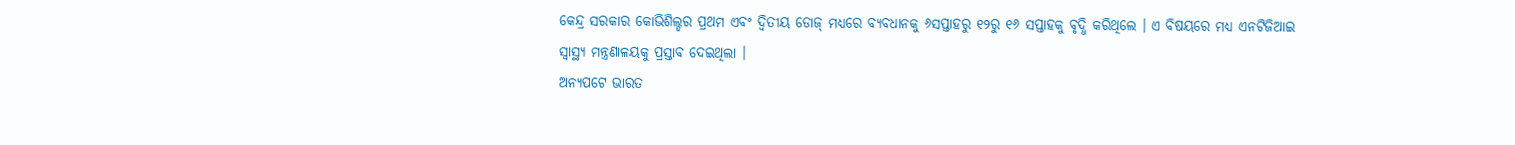କେନ୍ଦ୍ର ସରକାର କୋଭିଶିଲ୍ଡର ପ୍ରଥମ ଏବଂ ଦ୍ୱିତୀୟ ଡୋଜ୍ ମଧ୍ୟରେ ବ୍ୟବଧାନକୁ ୬ସପ୍ତାହରୁ ୧୨ରୁ ୧୬ ସପ୍ତାହକୁ ବୃଦ୍ଧି କରିଥିଲେ । ଏ ବିଷୟରେ ମଧ୍ୟ ଏନଟିଜିଆଇ ସ୍ୱାସ୍ଥ୍ୟ ମନ୍ତ୍ରଣାଳୟକୁ ପ୍ରସ୍ତାବ ଦେଇଥିଲା ।
ଅନ୍ୟପଟେ ଭାରତ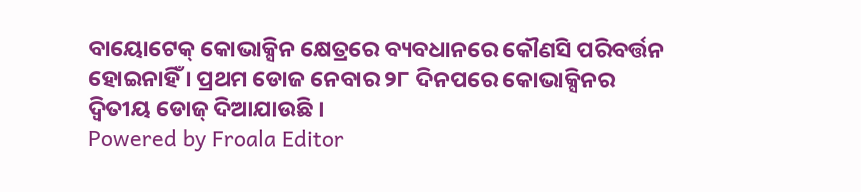ବାୟୋଟେକ୍ କୋଭାକ୍ସିନ କ୍ଷେତ୍ରରେ ବ୍ୟବଧାନରେ କୌଣସି ପରିବର୍ତ୍ତନ ହୋଇନାହିଁ । ପ୍ରଥମ ଡୋଜ ନେବାର ୨୮ ଦିନପରେ କୋଭାକ୍ସିନର ଦ୍ୱିତୀୟ ଡୋଜ୍ ଦିଆଯାଉଛି ।
Powered by Froala Editor